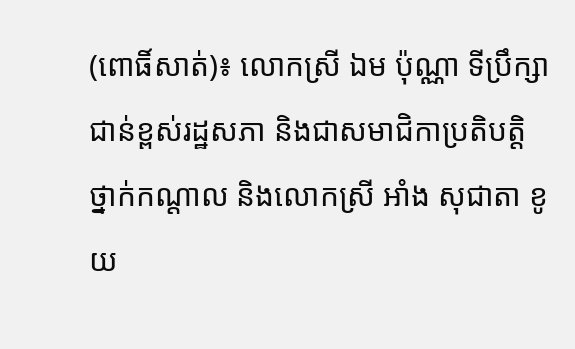(ពោធិ៍សាត់)៖ លោកស្រី ឯម ប៉ុណ្ណា ទីប្រឹក្សាជាន់ខ្ពស់រដ្ឋសភា និងជាសមាជិកាប្រតិបត្តិថ្នាក់កណ្តាល និងលោកស្រី អាំង សុជាតា ខូយ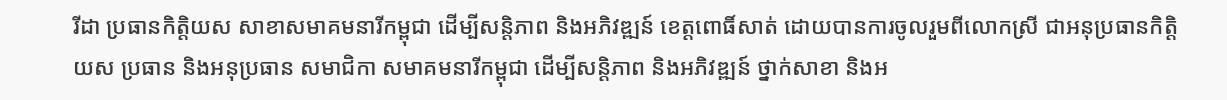រីដា ប្រធានកិត្តិយស សាខាសមាគមនារីកម្ពុជា ដើម្បីសន្តិភាព និងអភិវឌ្ឍន៍ ខេត្តពោធិ៍សាត់ ដោយបានការចូលរួមពីលោកស្រី ជាអនុប្រធានកិត្តិយស ប្រធាន និងអនុប្រធាន សមាជិកា សមាគមនារីកម្ពុជា ដើម្បីសន្តិភាព និងអភិវឌ្ឍន៍ ថ្នាក់សាខា និងអ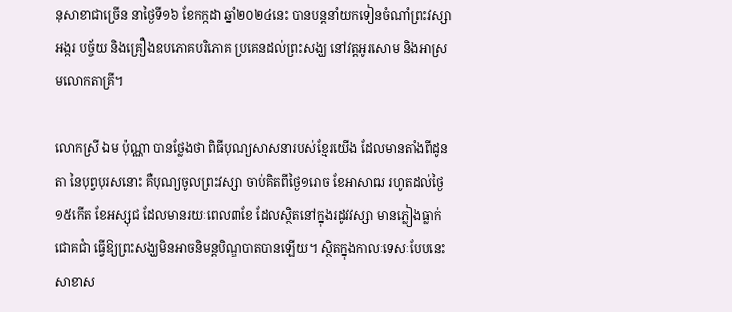នុសាខាជាច្រើន នាថ្ងៃទី១៦ ខែកក្កដា ឆ្នាំ២០២៤នេះ បានបន្តនាំយកទៀនចំណាំព្រះវស្សា អង្ករ បច្ច័យ និងគ្រឿងឧបភោគបរិភោគ ប្រគេនដល់ព្រះសង្ឃ នៅវត្តអូរសោម និងអាស្រមលោកតាគ្រី។

លោកស្រី ឯម ប៉ុណ្ណា បានថ្លែងថា ពិធីបុណ្យសាសនារបស់ខ្មែរយើង ដែលមានតាំងពីដូនតា នៃបុព្វបុរសនោះ គឺបុណ្យចូលព្រះវស្សា ចាប់គិតពីថ្ងៃ១រោច ខែអាសាឍ រហូតដល់ថ្ងៃ១៥កើត ខែអស្សុជ ដែលមានរយៈពេល៣ខែ ដែលស្ថិតនៅក្នុងរដូវវស្សា មានភ្លៀងធ្លាក់ជោគជាំ ធ្វើឱ្យព្រះសង្ឃមិនអាចនិមន្តបិណ្ឌបាតបានឡើយ។ ស្ថិតក្នុងកាលៈទេសៈបែបនេះ សាខាស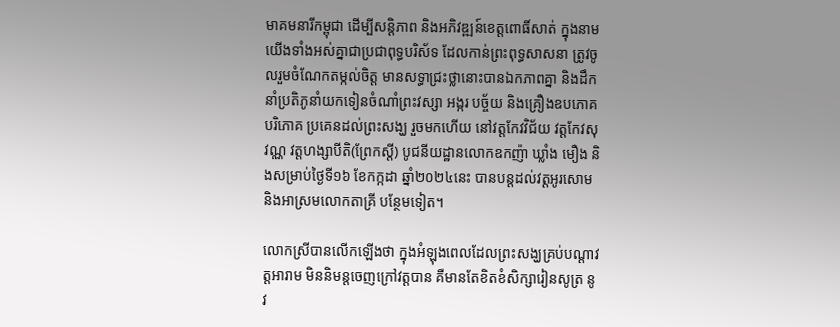មាគមនារីកម្ពុជា ដើម្បីសន្តិភាព និងអភិវឌ្ឍន៍ខេត្តពោធិ៍សាត់ ក្នុងនាមយើងទាំងអស់គ្នាជាប្រជាពុទ្ធបរិស័ទ ដែលកាន់ព្រះពុទ្ធសាសនា ត្រូវចូលរួមចំណែកតម្កល់ចិត្ត មានសទ្ធាជ្រះថ្លានោះបានឯកភាពគ្នា និងដឹកនាំប្រតិភូនាំយកទៀនចំណាំព្រះវស្សា អង្ករ បច្ច័យ និងគ្រឿងឧបភោគបរិភោគ ប្រគេនដល់ព្រះសង្ឃ រួចមកហើយ នៅវត្តកែវវិជ័យ វត្តកែវសុវណ្ណ វត្តហង្សាបីតិ(ព្រែកស្តី) បូជនីយដ្ឋានលោកឧកញ៉ា ឃ្លាំង មឿង និងសម្រាប់ថ្ងៃទី១៦ ខែកក្កដា ឆ្នាំ២០២៤នេះ បានបន្តដល់វត្តអូរសោម និងអាស្រមលោកតាគ្រី បន្ថែមទៀត។

លោកស្រីបានលើកឡើងថា ក្នុងអំឡុងពេលដែលព្រះសង្ឃគ្រប់បណ្តាវត្តអារាម មិននិមន្តចេញក្រៅវត្តបាន គឺមានតែខិតខំសិក្សារៀនសូត្រ នូវ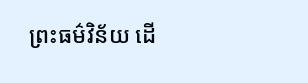ព្រះធម៌វិន័យ ដើ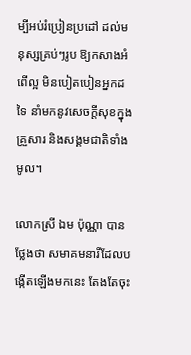ម្បីអប់រំប្រៀនប្រដៅ ដល់មនុស្សគ្រប់ៗរូប ឱ្យកសាងអំពើល្អ មិនបៀតបៀនអ្នកដទៃ នាំមកនូវសេចក្តីសុខក្នុងគ្រួសារ និងសង្គមជាតិទាំងមូល។

លោកស្រី ឯម ប៉ុណ្ណា បានថ្លែងថា សមាគមនារីដែលបង្កើតឡើងមកនេះ តែងតែចុះ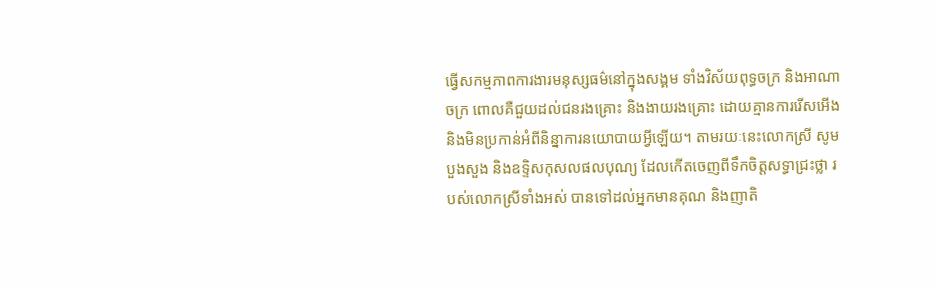ធ្វើសកម្មភាពការងារមនុស្សធម៌នៅក្នុងសង្គម ទាំងវិស័យពុទ្ធចក្រ និងអាណាចក្រ ពោលគឺជួយដល់ជនរងគ្រោះ និងងាយរងគ្រោះ ដោយគ្មានការរើសអើង និងមិនប្រកាន់អំពីនិន្នាការនយោបាយអ្វីឡើយ។ តាមរយៈនេះលោកស្រី សូមបួងសួង និងឧទ្ទិសកុសលផលបុណ្យ ដែលកើតចេញពីទឹកចិត្តសទ្ធាជ្រះថ្លា របស់លោកស្រីទាំងអស់ បានទៅដល់អ្នកមានគុណ និងញាតិ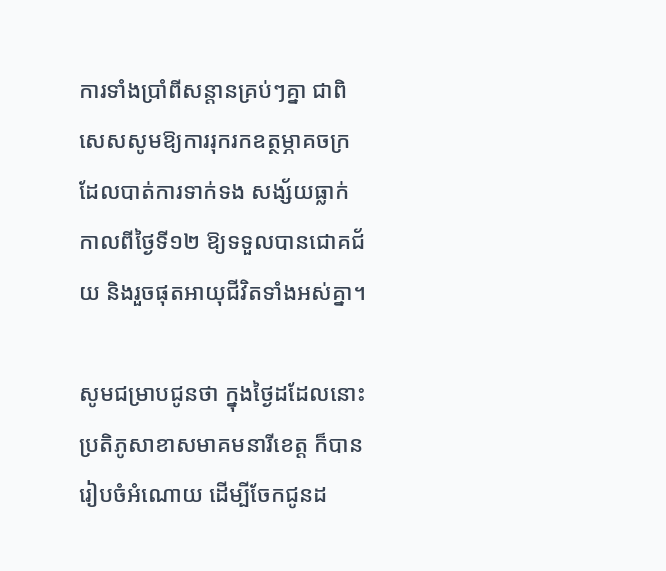ការទាំងប្រាំពីសន្តានគ្រប់ៗគ្នា ជាពិសេសសូមឱ្យការរុករកឧត្ថម្ភាគចក្រ ដែលបាត់ការទាក់ទង សង្ស័យធ្លាក់កាលពីថ្ងៃទី១២ ឱ្យទទួលបានជោគជ័យ និងរួចផុតអាយុជីវិតទាំងអស់គ្នា។

សូមជម្រាបជូនថា ក្នុងថ្ងៃដដែលនោះ ប្រតិភូសាខាសមាគមនារីខេត្ត ក៏បានរៀបចំអំណោយ ដើម្បីចែកជូនដ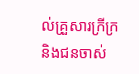ល់គ្រួសារក្រីក្រ និងជនចាស់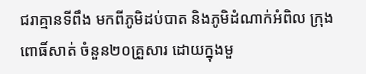ជរាគ្មានទីពឹង មកពីភូមិដប់បាត និងភូមិដំណាក់អំពិល ក្រុងពោធិ៍សាត់ ចំនួន២០គ្រួសារ ដោយក្នុងមួ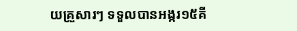យគ្រួសារៗ ទទួលបានអង្ករ១៥គី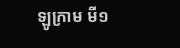ឡូក្រាម មី១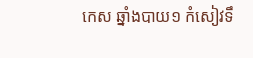កេស ឆ្នាំងបាយ១ កំសៀវទឹ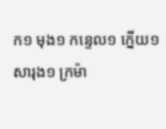ក១ មុង១ កន្ទេល១ ក្នើយ១ សារុង១ ក្រម៉ា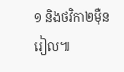១ និងថវិកា២ម៉ឺនរៀល៕